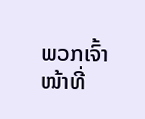ພວກເຈົ້າໜ້າທີ່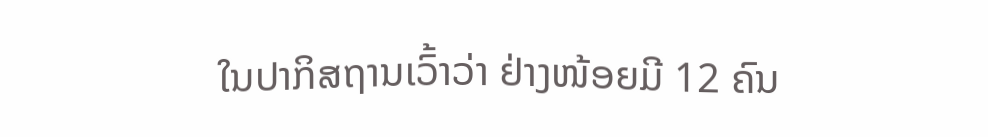ໃນປາກິສຖານເວົ້າວ່າ ຢ່າງໜ້ອຍມີ 12 ຄົນ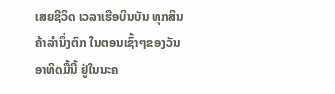ເສຍຊີວິດ ເວລາເຮືອບິນບັນ ທຸກສິນຄ້າລໍານຶ່ງຕົກ ໃນຕອນເຊົ້າໆຂອງວັນອາທິດມື້ນີ້ ຢູ່ໃນນະຄ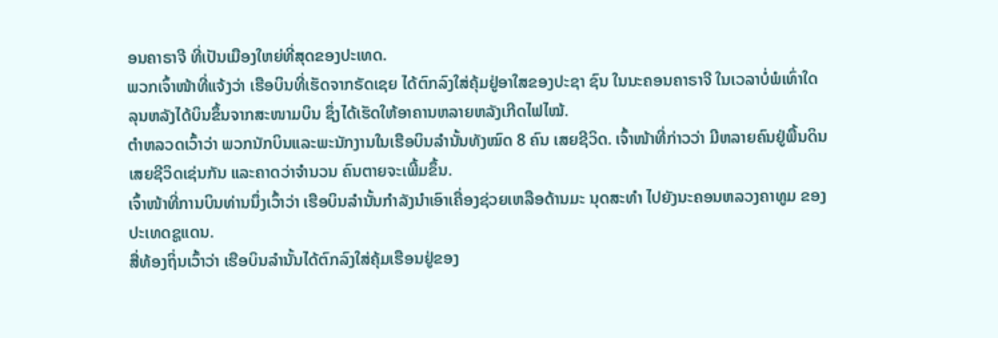ອນຄາຣາຈີ ທີ່ເປັນເມືອງໃຫຍ່ທີ່ສຸດຂອງປະເທດ.
ພວກເຈົ້າໜ້າທີ່ແຈ້ງວ່າ ເຮືອບິນທີ່ເຮັດຈາກຣັດເຊຍ ໄດ້ຕົກລົງໃສ່ຄຸ້ມຢູ່ອາໃສຂອງປະຊາ ຊົນ ໃນນະຄອນຄາຣາຈີ ໃນເວລາບໍ່ພໍເທົ່າໃດ ລຸນຫລັງໄດ້ບິນຂຶ້ນຈາກສະໜາມບິນ ຊຶ່ງໄດ້ເຮັດໃຫ້ອາຄານຫລາຍຫລັງເກີດໄຟໄໝ້.
ຕຳຫລວດເວົ້າວ່າ ພວກນັກບິນແລະພະນັກງານໃນເຮືອບິນລຳນັ້ນທັງໝົດ 8 ຄົນ ເສຍຊີວິດ. ເຈົ້າໜ້າທີ່ກ່າວວ່າ ມີຫລາຍຄົນຢູ່ພື້ນດິນເສຍຊີວິດເຊ່ນກັນ ແລະຄາດວ່າຈໍານວນ ຄົນຕາຍຈະເພີ້ມຂຶ້ນ.
ເຈົ້າໜ້າທີ່ການບິນທ່ານນຶ່ງເວົ້າວ່າ ເຮືອບິນລໍານັ້ນກໍາລັງນໍາເອົາເຄື່ອງຊ່ວຍເຫລືອດ້ານມະ ນຸດສະທໍາ ໄປຍັງນະຄອນຫລວງຄາທູມ ຂອງປະເທດຊູແດນ.
ສື່ທ້ອງຖິ່ນເວົ້າວ່າ ເຮືອບິນລຳນັ້ນໄດ້ຕົກລົງໃສ່ຄຸ້ມເຮືອນຢູ່ຂອງ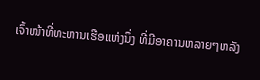ເຈົ້າໜ້າທີ່ທະຫານເຮືອແຫ່ງນຶ່ງ ທີ່ມີອາຄານຫລາຍໆຫລັງ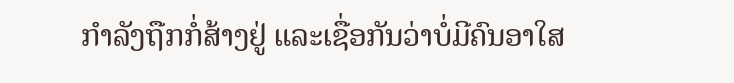ກຳລັງຖືກກໍ່ສ້າງຢູ່ ແລະເຊື່ອກັນວ່າບໍ່ມີຄົນອາໃສ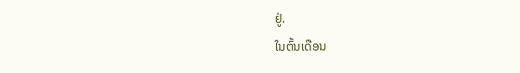ຢູ່.
ໃນຕົ້ນເດືອນ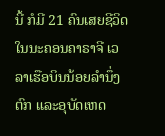ນີ້ ກໍມີ 21 ຄົນເສຍຊີວິດໃນນະຄອນຄາຣາຈີ ເວລາເຮືອບິນນ້ອຍລຳນຶ່ງຕົກ ແລະອຸບັດເຫດ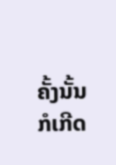ຄັ້ງນັ້ນ ກໍເກີດ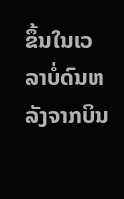ຂຶ້ນໃນເວລາບໍ່ດົນຫລັງຈາກບິນ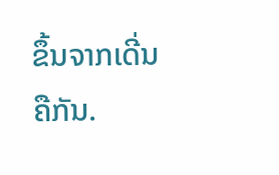ຂຶ້ນຈາກເດີ່ນຄືກັນ.